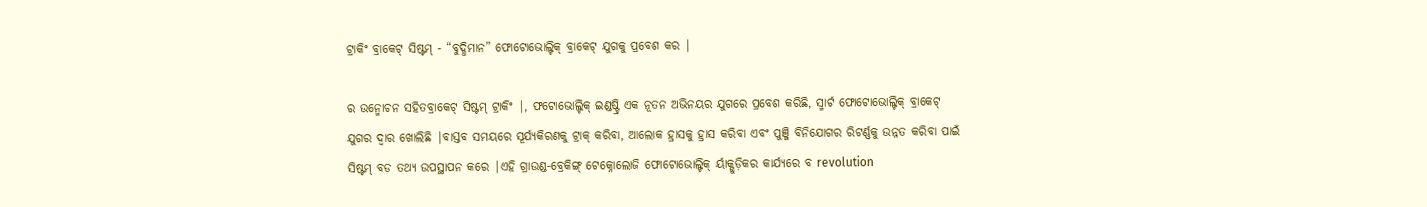ଟ୍ରାକିଂ ବ୍ରାକେଟ୍ ସିଷ୍ଟମ୍ - “ବୁଦ୍ଧିମାନ” ଫୋଟୋଭୋଲ୍ଟିକ୍ ବ୍ରାକେଟ୍ ଯୁଗକୁ ପ୍ରବେଶ କର |

ର ଉନ୍ମୋଚନ ସହିତବ୍ରାକେଟ୍ ସିଷ୍ଟମ୍ ଟ୍ରାକିଂ |, ଫଟୋଭୋଲ୍ଟିକ୍ ଇଣ୍ଡଷ୍ଟ୍ରି ଏକ ନୂତନ ଅଭିନୟର ଯୁଗରେ ପ୍ରବେଶ କରିଛି, ସ୍ମାର୍ଟ ଫୋଟୋଭୋଲ୍ଟିକ୍ ବ୍ରାକେଟ୍ ଯୁଗର ଦ୍ୱାର ଖୋଲିଛି |ବାସ୍ତବ ସମୟରେ ସୂର୍ଯ୍ୟକିରଣକୁ ଟ୍ରାକ୍ କରିବା, ଆଲୋକ ହ୍ରାସକୁ ହ୍ରାସ କରିବା ଏବଂ ପୁଞ୍ଜି ବିନିଯୋଗର ରିଟର୍ଣ୍ଣକୁ ଉନ୍ନତ କରିବା ପାଇଁ ସିଷ୍ଟମ୍ ବଡ ତଥ୍ୟ ଉପସ୍ଥାପନ କରେ |ଏହି ଗ୍ରାଉଣ୍ଡ-ବ୍ରେକିଙ୍ଗ୍ ଟେକ୍ନୋଲୋଜି ଫୋଟୋଭୋଲ୍ଟିକ୍ ର୍ୟାକ୍ଗୁଡ଼ିକର କାର୍ଯ୍ୟରେ ବ revolution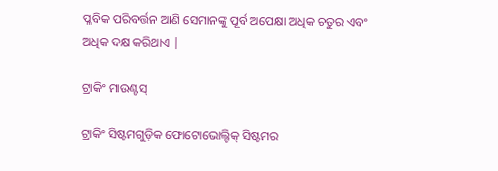ପ୍ଳବିକ ପରିବର୍ତ୍ତନ ଆଣି ସେମାନଙ୍କୁ ପୂର୍ବ ଅପେକ୍ଷା ଅଧିକ ଚତୁର ଏବଂ ଅଧିକ ଦକ୍ଷ କରିଥାଏ |

ଟ୍ରାକିଂ ମାଉଣ୍ଟସ୍

ଟ୍ରାକିଂ ସିଷ୍ଟମଗୁଡ଼ିକ ଫୋଟୋଭୋଲ୍ଟିକ୍ ସିଷ୍ଟମର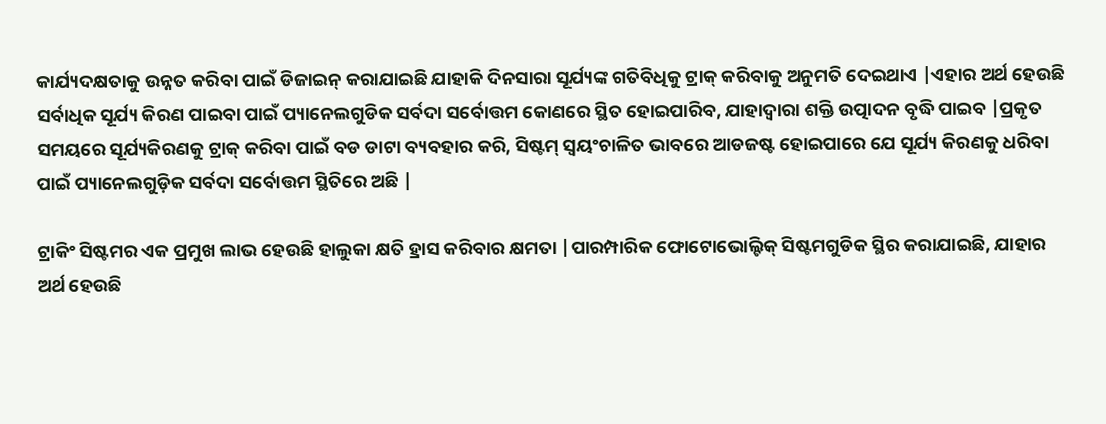କାର୍ଯ୍ୟଦକ୍ଷତାକୁ ଉନ୍ନତ କରିବା ପାଇଁ ଡିଜାଇନ୍ କରାଯାଇଛି ଯାହାକି ଦିନସାରା ସୂର୍ଯ୍ୟଙ୍କ ଗତିବିଧିକୁ ଟ୍ରାକ୍ କରିବାକୁ ଅନୁମତି ଦେଇଥାଏ |ଏହାର ଅର୍ଥ ହେଉଛି ସର୍ବାଧିକ ସୂର୍ଯ୍ୟ କିରଣ ପାଇବା ପାଇଁ ପ୍ୟାନେଲଗୁଡିକ ସର୍ବଦା ସର୍ବୋତ୍ତମ କୋଣରେ ସ୍ଥିତ ହୋଇପାରିବ, ଯାହାଦ୍ୱାରା ଶକ୍ତି ଉତ୍ପାଦନ ବୃଦ୍ଧି ପାଇବ |ପ୍ରକୃତ ସମୟରେ ସୂର୍ଯ୍ୟକିରଣକୁ ଟ୍ରାକ୍ କରିବା ପାଇଁ ବଡ ଡାଟା ବ୍ୟବହାର କରି, ସିଷ୍ଟମ୍ ସ୍ୱୟଂଚାଳିତ ଭାବରେ ଆଡଜଷ୍ଟ ହୋଇପାରେ ଯେ ସୂର୍ଯ୍ୟ କିରଣକୁ ଧରିବା ପାଇଁ ପ୍ୟାନେଲଗୁଡ଼ିକ ସର୍ବଦା ସର୍ବୋତ୍ତମ ସ୍ଥିତିରେ ଅଛି |

ଟ୍ରାକିଂ ସିଷ୍ଟମର ଏକ ପ୍ରମୁଖ ଲାଭ ହେଉଛି ହାଲୁକା କ୍ଷତି ହ୍ରାସ କରିବାର କ୍ଷମତା |ପାରମ୍ପାରିକ ଫୋଟୋଭୋଲ୍ଟିକ୍ ସିଷ୍ଟମଗୁଡିକ ସ୍ଥିର କରାଯାଇଛି, ଯାହାର ଅର୍ଥ ହେଉଛି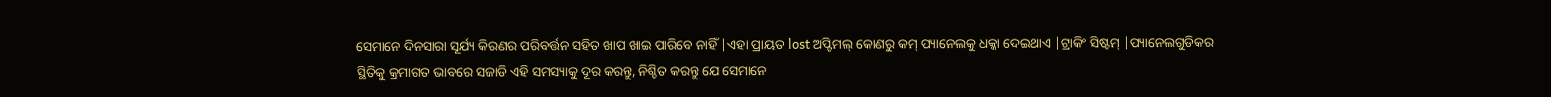ସେମାନେ ଦିନସାରା ସୂର୍ଯ୍ୟ କିରଣର ପରିବର୍ତ୍ତନ ସହିତ ଖାପ ଖାଇ ପାରିବେ ନାହିଁ |ଏହା ପ୍ରାୟତ lost ଅପ୍ଟିମଲ୍ କୋଣରୁ କମ୍ ପ୍ୟାନେଲକୁ ଧକ୍କା ଦେଇଥାଏ |ଟ୍ରାକିଂ ସିଷ୍ଟମ୍ |ପ୍ୟାନେଲଗୁଡିକର ସ୍ଥିତିକୁ କ୍ରମାଗତ ଭାବରେ ସଜାଡି ଏହି ସମସ୍ୟାକୁ ଦୂର କରନ୍ତୁ, ନିଶ୍ଚିତ କରନ୍ତୁ ଯେ ସେମାନେ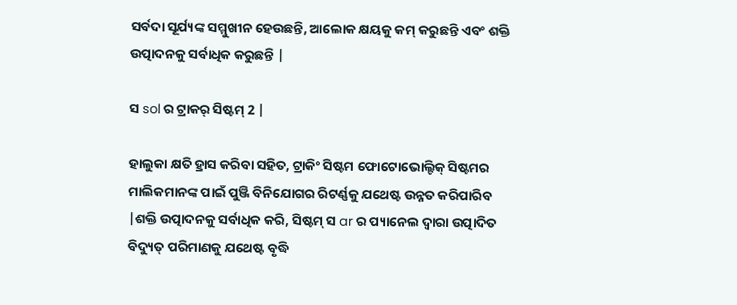ସର୍ବଦା ସୂର୍ଯ୍ୟଙ୍କ ସମ୍ମୁଖୀନ ହେଉଛନ୍ତି, ଆଲୋକ କ୍ଷୟକୁ କମ୍ କରୁଛନ୍ତି ଏବଂ ଶକ୍ତି ଉତ୍ପାଦନକୁ ସର୍ବାଧିକ କରୁଛନ୍ତି |

ସ sol ର ଟ୍ରାକର୍ ସିଷ୍ଟମ୍ 2 |

ହାଲୁକା କ୍ଷତି ହ୍ରାସ କରିବା ସହିତ, ଟ୍ରାକିଂ ସିଷ୍ଟମ ଫୋଟୋଭୋଲ୍ଟିକ୍ ସିଷ୍ଟମର ମାଲିକମାନଙ୍କ ପାଇଁ ପୁଞ୍ଜି ବିନିଯୋଗର ରିଟର୍ଣ୍ଣକୁ ଯଥେଷ୍ଟ ଉନ୍ନତ କରିପାରିବ |ଶକ୍ତି ଉତ୍ପାଦନକୁ ସର୍ବାଧିକ କରି, ସିଷ୍ଟମ୍ ସ ar ର ପ୍ୟାନେଲ ଦ୍ୱାରା ଉତ୍ପାଦିତ ବିଦ୍ୟୁତ୍ ପରିମାଣକୁ ଯଥେଷ୍ଟ ବୃଦ୍ଧି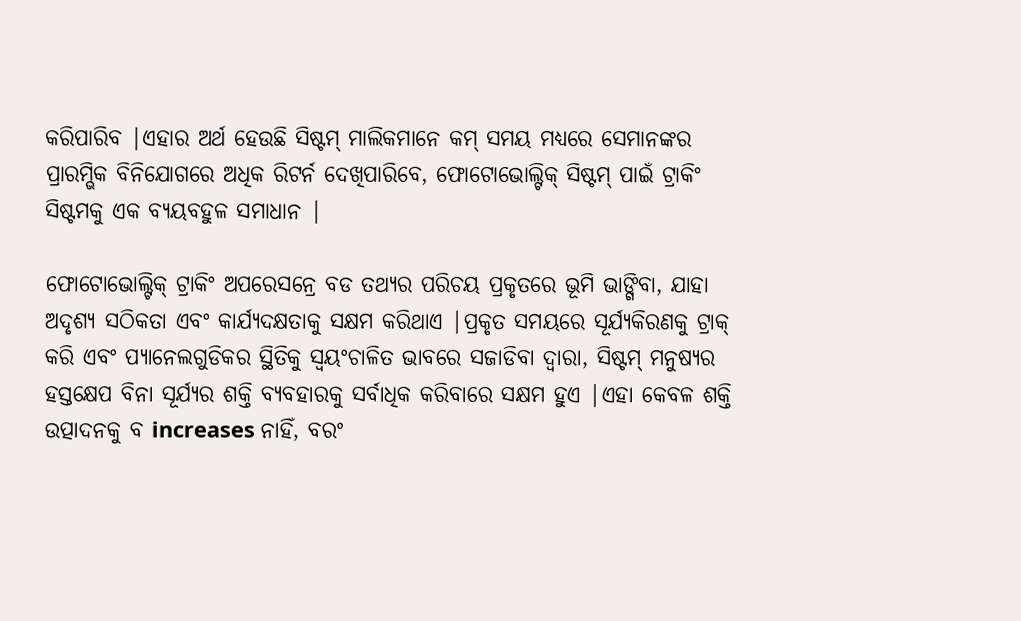କରିପାରିବ |ଏହାର ଅର୍ଥ ହେଉଛି ସିଷ୍ଟମ୍ ମାଲିକମାନେ କମ୍ ସମୟ ମଧ୍ୟରେ ସେମାନଙ୍କର ପ୍ରାରମ୍ଭିକ ବିନିଯୋଗରେ ଅଧିକ ରିଟର୍ନ ଦେଖିପାରିବେ, ଫୋଟୋଭୋଲ୍ଟିକ୍ ସିଷ୍ଟମ୍ ପାଇଁ ଟ୍ରାକିଂ ସିଷ୍ଟମକୁ ଏକ ବ୍ୟୟବହୁଳ ସମାଧାନ |

ଫୋଟୋଭୋଲ୍ଟିକ୍ ଟ୍ରାକିଂ ଅପରେସନ୍ରେ ବଡ ତଥ୍ୟର ପରିଚୟ ପ୍ରକୃତରେ ଭୂମି ଭାଙ୍ଗିବା, ଯାହା ଅଦୃଶ୍ୟ ସଠିକତା ଏବଂ କାର୍ଯ୍ୟଦକ୍ଷତାକୁ ସକ୍ଷମ କରିଥାଏ |ପ୍ରକୃତ ସମୟରେ ସୂର୍ଯ୍ୟକିରଣକୁ ଟ୍ରାକ୍ କରି ଏବଂ ପ୍ୟାନେଲଗୁଡିକର ସ୍ଥିତିକୁ ସ୍ୱୟଂଚାଳିତ ଭାବରେ ସଜାଡିବା ଦ୍ୱାରା, ସିଷ୍ଟମ୍ ମନୁଷ୍ୟର ହସ୍ତକ୍ଷେପ ବିନା ସୂର୍ଯ୍ୟର ଶକ୍ତି ବ୍ୟବହାରକୁ ସର୍ବାଧିକ କରିବାରେ ସକ୍ଷମ ହୁଏ |ଏହା କେବଳ ଶକ୍ତି ଉତ୍ପାଦନକୁ ବ increases ନାହିଁ, ବରଂ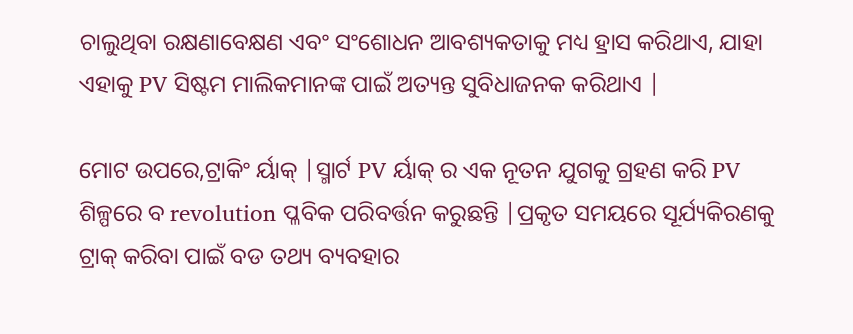ଚାଲୁଥିବା ରକ୍ଷଣାବେକ୍ଷଣ ଏବଂ ସଂଶୋଧନ ଆବଶ୍ୟକତାକୁ ମଧ୍ୟ ହ୍ରାସ କରିଥାଏ, ଯାହା ଏହାକୁ PV ସିଷ୍ଟମ ମାଲିକମାନଙ୍କ ପାଇଁ ଅତ୍ୟନ୍ତ ସୁବିଧାଜନକ କରିଥାଏ |

ମୋଟ ଉପରେ,ଟ୍ରାକିଂ ର୍ୟାକ୍ |ସ୍ମାର୍ଟ PV ର୍ୟାକ୍ ର ଏକ ନୂତନ ଯୁଗକୁ ଗ୍ରହଣ କରି PV ଶିଳ୍ପରେ ବ revolution ପ୍ଳବିକ ପରିବର୍ତ୍ତନ କରୁଛନ୍ତି |ପ୍ରକୃତ ସମୟରେ ସୂର୍ଯ୍ୟକିରଣକୁ ଟ୍ରାକ୍ କରିବା ପାଇଁ ବଡ ତଥ୍ୟ ବ୍ୟବହାର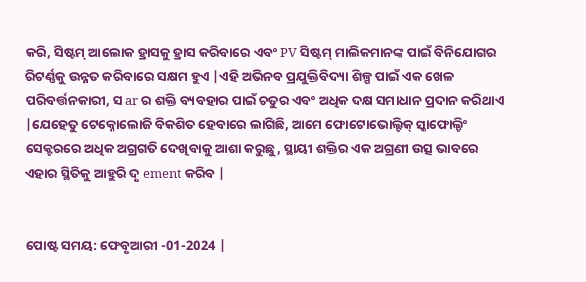କରି, ସିଷ୍ଟମ୍ ଆଲୋକ ହ୍ରାସକୁ ହ୍ରାସ କରିବାରେ ଏବଂ PV ସିଷ୍ଟମ୍ ମାଲିକମାନଙ୍କ ପାଇଁ ବିନିଯୋଗର ରିଟର୍ଣ୍ଣକୁ ଉନ୍ନତ କରିବାରେ ସକ୍ଷମ ହୁଏ |ଏହି ଅଭିନବ ପ୍ରଯୁକ୍ତିବିଦ୍ୟା ଶିଳ୍ପ ପାଇଁ ଏକ ଖେଳ ପରିବର୍ତ୍ତନକାରୀ, ସ ar ର ଶକ୍ତି ବ୍ୟବହାର ପାଇଁ ଚତୁର ଏବଂ ଅଧିକ ଦକ୍ଷ ସମାଧାନ ପ୍ରଦାନ କରିଥାଏ |ଯେହେତୁ ଟେକ୍ନୋଲୋଜି ବିକଶିତ ହେବାରେ ଲାଗିଛି, ଆମେ ଫୋଟୋଭୋଲ୍ଟିକ୍ ସ୍କାଫୋଲ୍ଡିଂ ସେକ୍ଟରରେ ଅଧିକ ଅଗ୍ରଗତି ଦେଖିବାକୁ ଆଶା କରୁଛୁ, ସ୍ଥାୟୀ ଶକ୍ତିର ଏକ ଅଗ୍ରଣୀ ଉତ୍ସ ଭାବରେ ଏହାର ସ୍ଥିତିକୁ ଆହୁରି ଦୃ ement କରିବ |


ପୋଷ୍ଟ ସମୟ: ଫେବୃଆରୀ -01-2024 |